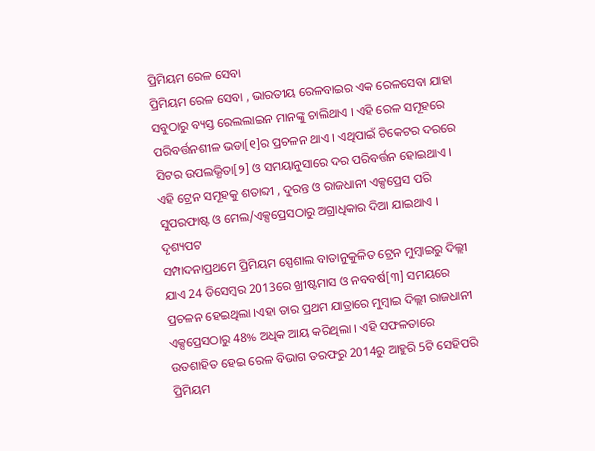ପ୍ରିମିୟମ ରେଳ ସେବା
ପ୍ରିମିୟମ ରେଳ ସେବା , ଭାରତୀୟ ରେଳବାଇର ଏକ ରେଳସେବା ଯାହା ସବୁଠାରୁ ବ୍ୟସ୍ତ ରେଲଲାଇନ ମାନଙ୍କୁ ଚାଲିଥାଏ । ଏହି ରେଳ ସମୂହରେ ପରିବର୍ତ୍ତନଶୀଳ ଭଡା[୧]ର ପ୍ରଚଳନ ଥାଏ । ଏଥିପାଇଁ ଟିକେଟର ଦରରେ ସିଟର ଉପଲଭ୍ଧିତା[୨] ଓ ସମୟାନୁସାରେ ଦର ପରିବର୍ତ୍ତନ ହୋଇଥାଏ । ଏହି ଟ୍ରେନ ସମୂହକୁ ଶତାବ୍ଦୀ , ଦୁରନ୍ତ ଓ ରାଜଧାନୀ ଏକ୍ସପ୍ରେସ ପରି ସୁପରଫାଷ୍ଟ ଓ ମେଲ/ଏକ୍ସପ୍ରେସଠାରୁ ଅଗ୍ରାଧିକାର ଦିଆ ଯାଇଥାଏ ।
ଦୃଶ୍ୟପଟ
ସମ୍ପାଦନାପ୍ରଥମେ ପ୍ରିମିୟମ ସ୍ପେଶାଲ ବାତାନୁକୁଳିତ ଟ୍ରେନ ମୁମ୍ବାଇରୁ ଦିଲ୍ଲୀ ଯାଏ 24 ଡିସେମ୍ବର 2013ରେ ଖ୍ରୀଷ୍ଟମାସ ଓ ନବବର୍ଷ[୩] ସମୟରେ ପ୍ରଚଳନ ହେଇଥିଲା ।ଏହା ତାର ପ୍ରଥମ ଯାତ୍ରାରେ ମୁମ୍ବାଇ ଦିଲ୍ଲୀ ରାଜଧାନୀ ଏକ୍ସପ୍ରେସଠାରୁ 48% ଅଧିକ ଆୟ କରିଥିଲା । ଏହି ସଫଳତାରେ ଉତଶାହିତ ହେଇ ରେଳ ବିଭାଗ ତରଫରୁ 2014ରୁ ଆହୁରି 5ଟି ସେହିପରି ପ୍ରିମିୟମ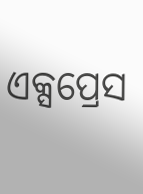ଏକ୍ସପ୍ରେସ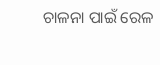ଚାଳନା ପାଇଁ ରେଳ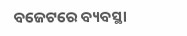ବଜେଟରେ ବ୍ୟବସ୍ଥା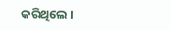କରିଥିଲେ ।